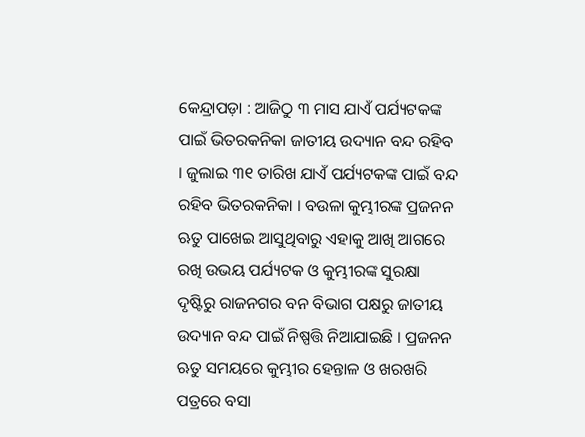କେନ୍ଦ୍ରାପଡ଼ା : ଆଜିଠୁ ୩ ମାସ ଯାଏଁ ପର୍ଯ୍ୟଟକଙ୍କ ପାଇଁ ଭିତରକନିକା ଜାତୀୟ ଉଦ୍ୟାନ ବନ୍ଦ ରହିବ । ଜୁଲାଇ ୩୧ ତାରିଖ ଯାଏଁ ପର୍ଯ୍ୟଟକଙ୍କ ପାଇଁ ବନ୍ଦ ରହିବ ଭିତରକନିକା । ବଉଳା କୁମ୍ଭୀରଙ୍କ ପ୍ରଜନନ ଋତୁ ପାଖେଇ ଆସୁଥିବାରୁ ଏହାକୁ ଆଖି ଆଗରେ ରଖି ଉଭୟ ପର୍ଯ୍ୟଟକ ଓ କୁମ୍ଭୀରଙ୍କ ସୁରକ୍ଷା ଦୃଷ୍ଟିରୁ ରାଜନଗର ବନ ବିଭାଗ ପକ୍ଷରୁ ଜାତୀୟ ଉଦ୍ୟାନ ବନ୍ଦ ପାଇଁ ନିଷ୍ପତ୍ତି ନିଆଯାଇଛି । ପ୍ରଜନନ ଋତୁ ସମୟରେ କୁମ୍ଭୀର ହେନ୍ତାଳ ଓ ଖରଖରି ପତ୍ରରେ ବସା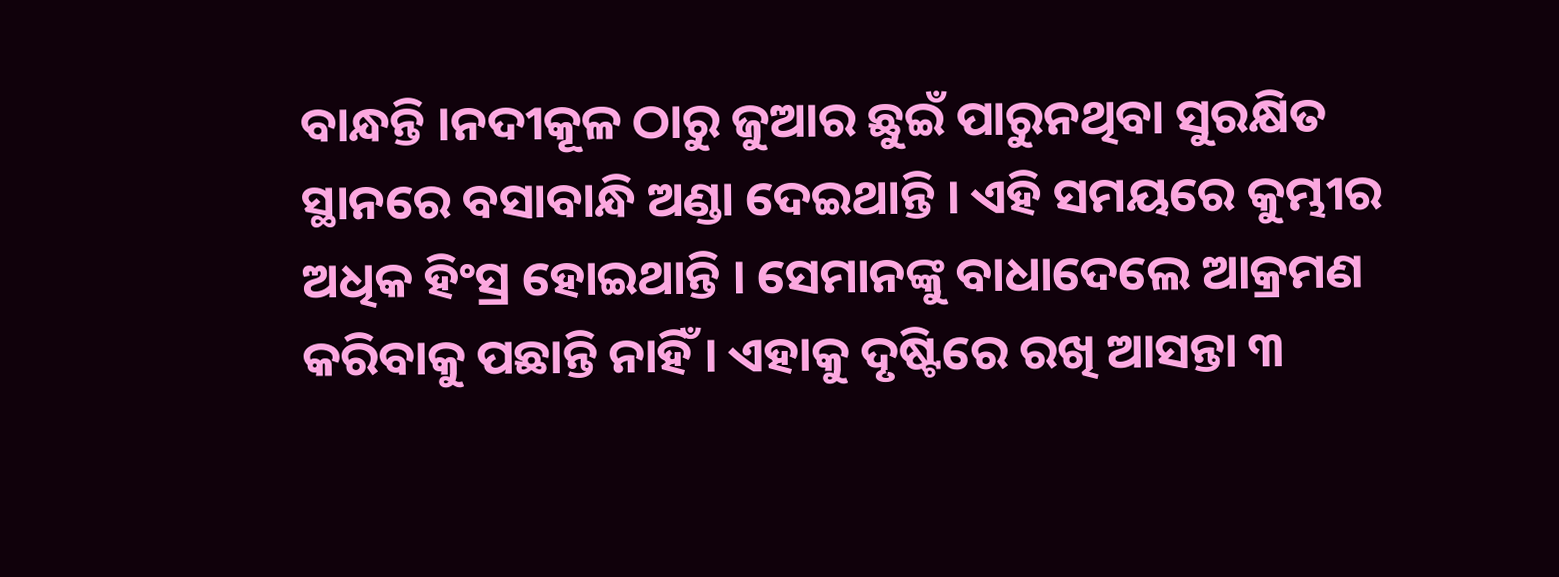ବାନ୍ଧନ୍ତି ।ନଦୀକୂଳ ଠାରୁ ଜୁଆର ଛୁଇଁ ପାରୁନଥିବା ସୁରକ୍ଷିତ ସ୍ଥାନରେ ବସାବାନ୍ଧି ଅଣ୍ଡା ଦେଇଥାନ୍ତି । ଏହି ସମୟରେ କୁମ୍ଭୀର ଅଧିକ ହିଂସ୍ର ହୋଇଥାନ୍ତି । ସେମାନଙ୍କୁ ବାଧାଦେଲେ ଆକ୍ରମଣ କରିବାକୁ ପଛାନ୍ତି ନାହିଁ । ଏହାକୁ ଦୃଷ୍ଟିରେ ରଖି ଆସନ୍ତା ୩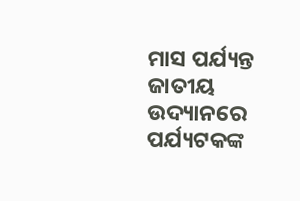ମାସ ପର୍ଯ୍ୟନ୍ତ ଜାତୀୟ ଉଦ୍ୟାନରେ ପର୍ଯ୍ୟଟକଙ୍କ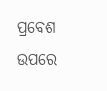ପ୍ରବେଶ ଉପରେ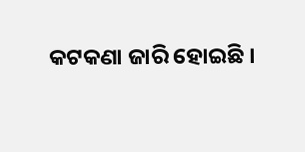କଟକଣା ଜାରି ହୋଇଛି ।